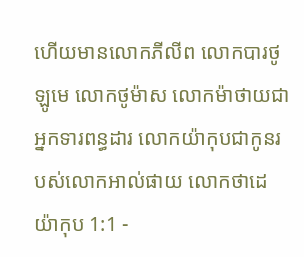ហើយមានលោកភីលីព លោកបារថូឡូមេ លោកថូម៉ាស លោកម៉ាថាយជាអ្នកទារពន្ធដារ លោកយ៉ាកុបជាកូនរបស់លោកអាល់ផាយ លោកថាដេ
យ៉ាកុប 1:1 -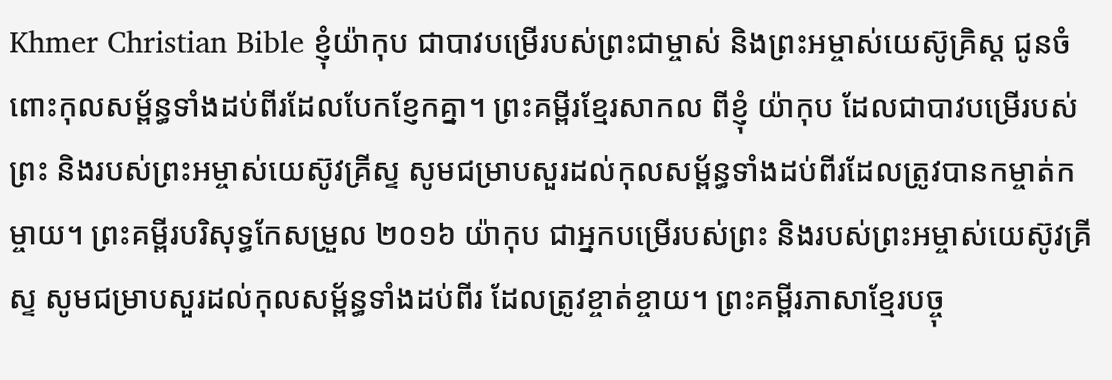Khmer Christian Bible ខ្ញុំយ៉ាកុប ជាបាវបម្រើរបស់ព្រះជាម្ចាស់ និងព្រះអម្ចាស់យេស៊ូគ្រិស្ដ ជូនចំពោះកុលសម្ព័ន្ធទាំងដប់ពីរដែលបែកខ្ញែកគ្នា។ ព្រះគម្ពីរខ្មែរសាកល ពីខ្ញុំ យ៉ាកុប ដែលជាបាវបម្រើរបស់ព្រះ និងរបស់ព្រះអម្ចាស់យេស៊ូវគ្រីស្ទ សូមជម្រាបសួរដល់កុលសម្ព័ន្ធទាំងដប់ពីរដែលត្រូវបានកម្ចាត់កម្ចាយ។ ព្រះគម្ពីរបរិសុទ្ធកែសម្រួល ២០១៦ យ៉ាកុប ជាអ្នកបម្រើរបស់ព្រះ និងរបស់ព្រះអម្ចាស់យេស៊ូវគ្រីស្ទ សូមជម្រាបសួរដល់កុលសម្ព័ន្ធទាំងដប់ពីរ ដែលត្រូវខ្ចាត់ខ្ចាយ។ ព្រះគម្ពីរភាសាខ្មែរបច្ចុ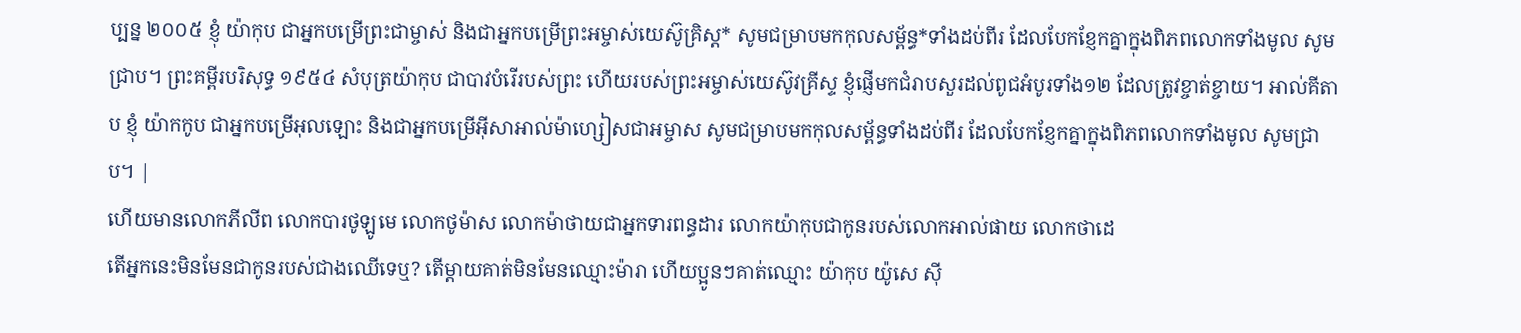ប្បន្ន ២០០៥ ខ្ញុំ យ៉ាកុប ជាអ្នកបម្រើព្រះជាម្ចាស់ និងជាអ្នកបម្រើព្រះអម្ចាស់យេស៊ូគ្រិស្ត* សូមជម្រាបមកកុលសម្ព័ន្ធ*ទាំងដប់ពីរ ដែលបែកខ្ញែកគ្នាក្នុងពិភពលោកទាំងមូល សូមជ្រាប។ ព្រះគម្ពីរបរិសុទ្ធ ១៩៥៤ សំបុត្រយ៉ាកុប ជាបាវបំរើរបស់ព្រះ ហើយរបស់ព្រះអម្ចាស់យេស៊ូវគ្រីស្ទ ខ្ញុំផ្ញើមកជំរាបសួរដល់ពូជអំបូរទាំង១២ ដែលត្រូវខ្ចាត់ខ្ចាយ។ អាល់គីតាប ខ្ញុំ យ៉ាកកូប ជាអ្នកបម្រើអុលឡោះ និងជាអ្នកបម្រើអ៊ីសាអាល់ម៉ាហ្សៀសជាអម្ចាស សូមជម្រាបមកកុលសម្ព័ន្ធទាំងដប់ពីរ ដែលបែកខ្ញែកគ្នាក្នុងពិភពលោកទាំងមូល សូមជ្រាប។ |
ហើយមានលោកភីលីព លោកបារថូឡូមេ លោកថូម៉ាស លោកម៉ាថាយជាអ្នកទារពន្ធដារ លោកយ៉ាកុបជាកូនរបស់លោកអាល់ផាយ លោកថាដេ
តើអ្នកនេះមិនមែនជាកូនរបស់ជាងឈើទេឬ? តើម្ដាយគាត់មិនមែនឈ្មោះម៉ារា ហើយប្អូនៗគាត់ឈ្មោះ យ៉ាកុប យ៉ូសេ ស៊ី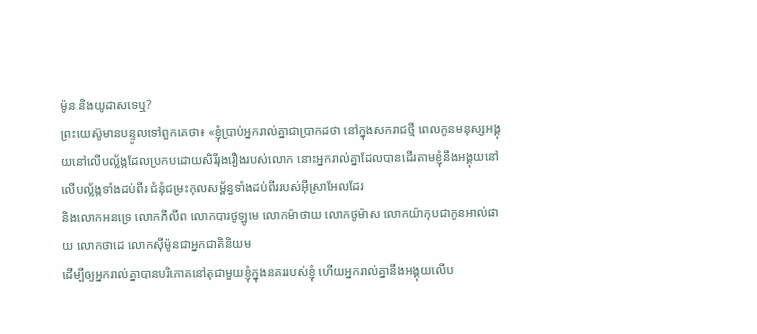ម៉ូន និងយូដាសទេឬ?
ព្រះយេស៊ូមានបន្ទូលទៅពួកគេថា៖ «ខ្ញុំប្រាប់អ្នករាល់គ្នាជាប្រាកដថា នៅក្នុងសករាជថ្មី ពេលកូនមនុស្សអង្គុយនៅលើបល្ល័ង្កដែលប្រកបដោយសិរីរុងរឿងរបស់លោក នោះអ្នករាល់គ្នាដែលបានដើរតាមខ្ញុំនឹងអង្គុយនៅលើបល្ល័ង្កទាំងដប់ពីរ ជំនុំជម្រះកុលសម្ព័ន្ធទាំងដប់ពីររបស់អ៊ីស្រាអែលដែរ
និងលោកអនទ្រេ លោកភីលីព លោកបារថូឡូមេ លោកម៉ាថាយ លោកថូម៉ាស លោកយ៉ាកុបជាកូនអាល់ផាយ លោកថាដេ លោកស៊ីម៉ូនជាអ្នកជាតិនិយម
ដើម្បីឲ្យអ្នករាល់គ្នាបានបរិភោគនៅតុជាមួយខ្ញុំក្នុងនគររបស់ខ្ញុំ ហើយអ្នករាល់គ្នានឹងអង្គុយលើប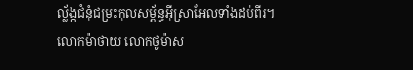ល្ល័ង្កជំនុំជម្រះកុលសម្ព័ន្ធអ៊ីស្រាអែលទាំងដប់ពីរ។
លោកម៉ាថាយ លោកថូម៉ាស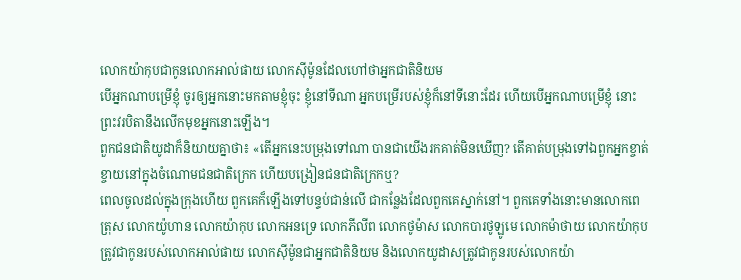លោកយ៉ាកុបជាកូនលោកអាល់ផាយ លោកស៊ីម៉ូនដែលហៅថាអ្នកជាតិនិយម
បើអ្នកណាបម្រើខ្ញុំ ចូរឲ្យអ្នកនោះមកតាមខ្ញុំចុះ ខ្ញុំនៅទីណា អ្នកបម្រើរបស់ខ្ញុំក៏នៅទីនោះដែរ ហើយបើអ្នកណាបម្រើខ្ញុំ នោះព្រះវរបិតានឹងលើកមុខអ្នកនោះឡើង។
ពួកជនជាតិយូដាក៏និយាយគ្នាថា៖ «តើអ្នកនេះបម្រុងទៅណា បានជាយើងរកគាត់មិនឃើញ? តើគាត់បម្រុងទៅឯពួកអ្នកខ្ចាត់ខ្ចាយនៅក្នុងចំណោមជនជាតិក្រេក ហើយបង្រៀនជនជាតិក្រេកឬ?
ពេលចូលដល់ក្នុងក្រុងហើយ ពួកគេក៏ឡើងទៅបន្ទប់ជាន់លើ ជាកន្លែងដែលពួកគេស្នាក់នៅ។ ពួកគេទាំងនោះមានលោកពេត្រុស លោកយ៉ូហាន លោកយ៉ាកុប លោកអនទ្រេ លោកភីលីព លោកថូម៉ាស លោកបារថូឡូមេ លោកម៉ាថាយ លោកយ៉ាកុប ត្រូវជាកូនរបស់លោកអាល់ផាយ លោកស៊ីម៉ូនជាអ្នកជាតិនិយម និងលោកយូដាសត្រូវជាកូនរបស់លោកយ៉ា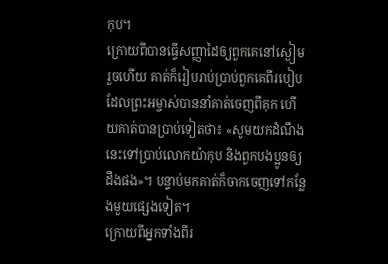កុប។
ក្រោយពីបានធ្វើសញ្ញាដៃឲ្យពួកគេនៅស្ងៀមរួចហើយ គាត់ក៏រៀបរាប់ប្រាប់ពួកគេពីរបៀបដែលព្រះអម្ចាស់បាននាំគាត់ចេញពីគុក ហើយគាត់បានប្រាប់ទៀតថា៖ «សូមយកដំណឹងនេះទៅប្រាប់លោកយ៉ាកុប និងពួកបងប្អូនឲ្យដឹងផង»។ បន្ទាប់មកគាត់ក៏ចាកចេញទៅកន្លែងមួយផ្សេងទៀត។
ក្រោយពីអ្នកទាំងពីរ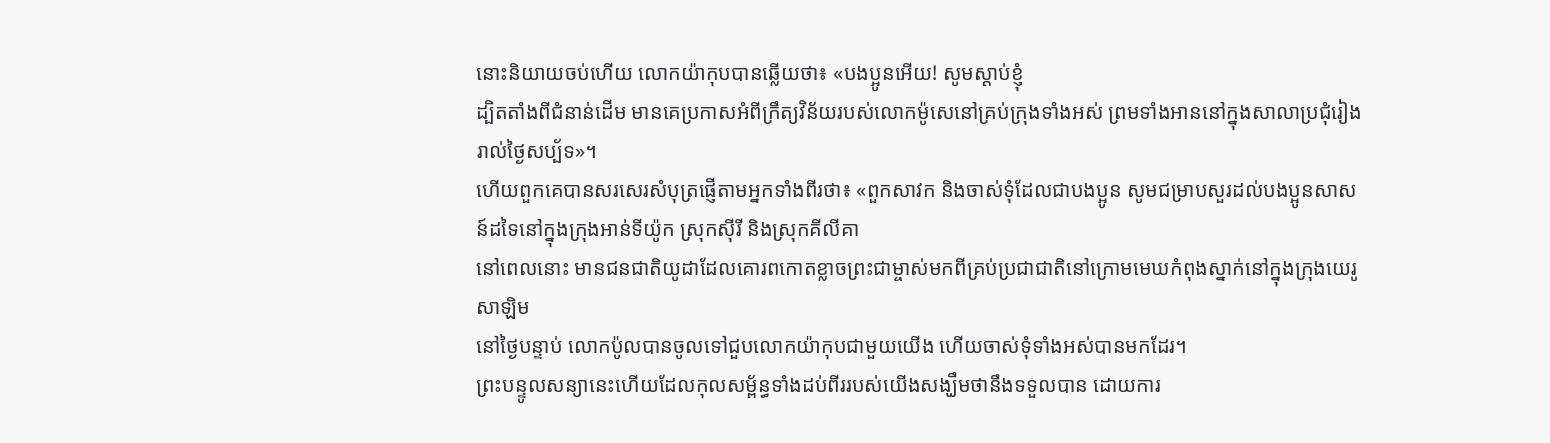នោះនិយាយចប់ហើយ លោកយ៉ាកុបបានឆ្លើយថា៖ «បងប្អូនអើយ! សូមស្ដាប់ខ្ញុំ
ដ្បិតតាំងពីជំនាន់ដើម មានគេប្រកាសអំពីក្រឹត្យវិន័យរបស់លោកម៉ូសេនៅគ្រប់ក្រុងទាំងអស់ ព្រមទាំងអាននៅក្នុងសាលាប្រជុំរៀងរាល់ថ្ងៃសប្ប័ទ»។
ហើយពួកគេបានសរសេរសំបុត្រផ្ញើតាមអ្នកទាំងពីរថា៖ «ពួកសាវក និងចាស់ទុំដែលជាបងប្អូន សូមជម្រាបសួរដល់បងប្អូនសាសន៍ដទៃនៅក្នុងក្រុងអាន់ទីយ៉ូក ស្រុកស៊ីរី និងស្រុកគីលីគា
នៅពេលនោះ មានជនជាតិយូដាដែលគោរពកោតខ្លាចព្រះជាម្ចាស់មកពីគ្រប់ប្រជាជាតិនៅក្រោមមេឃកំពុងស្នាក់នៅក្នុងក្រុងយេរូសាឡិម
នៅថ្ងៃបន្ទាប់ លោកប៉ូលបានចូលទៅជួបលោកយ៉ាកុបជាមួយយើង ហើយចាស់ទុំទាំងអស់បានមកដែរ។
ព្រះបន្ទូលសន្យានេះហើយដែលកុលសម្ព័ន្ធទាំងដប់ពីររបស់យើងសង្ឃឹមថានឹងទទួលបាន ដោយការ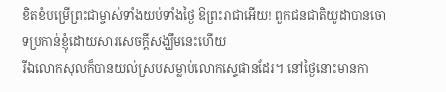ខិតខំបម្រើព្រះជាម្ចាស់ទាំងយប់ទាំងថ្ងៃ ឱព្រះរាជាអើយ! ពួកជនជាតិយូដាបានចោទប្រកាន់ខ្ញុំដោយសារសេចក្ដីសង្ឃឹមនេះហើយ
រីឯលោកសុលក៏បានយល់ស្របសម្លាប់លោកស្ទេផានដែរ។ នៅថ្ងៃនោះមានកា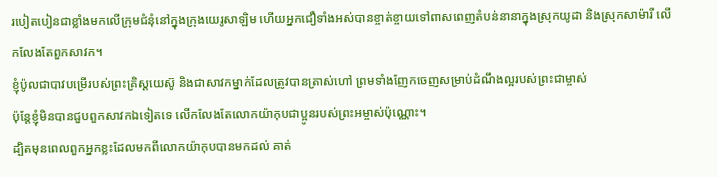របៀតបៀនជាខ្លាំងមកលើក្រុមជំនុំនៅក្នុងក្រុងយេរូសាឡិម ហើយអ្នកជឿទាំងអស់បានខ្ចាត់ខ្ចាយទៅពាសពេញតំបន់នានាក្នុងស្រុកយូដា និងស្រុកសាម៉ារី លើកលែងតែពួកសាវក។
ខ្ញុំប៉ូលជាបាវបម្រើរបស់ព្រះគ្រិស្ដយេស៊ូ និងជាសាវកម្នាក់ដែលត្រូវបានត្រាស់ហៅ ព្រមទាំងញែកចេញសម្រាប់ដំណឹងល្អរបស់ព្រះជាម្ចាស់
ប៉ុន្ដែខ្ញុំមិនបានជួបពួកសាវកឯទៀតទេ លើកលែងតែលោកយ៉ាកុបជាប្អូនរបស់ព្រះអម្ចាស់ប៉ុណ្ណោះ។
ដ្បិតមុនពេលពួកអ្នកខ្លះដែលមកពីលោកយ៉ាកុបបានមកដល់ គាត់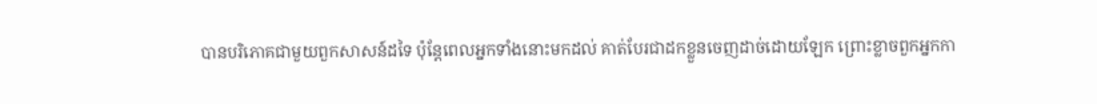បានបរិភោគជាមួយពួកសាសន៍ដទៃ ប៉ុន្ដែពេលអ្នកទាំងនោះមកដល់ គាត់បែរជាដកខ្លួនចេញដាច់ដោយឡែក ព្រោះខ្លាចពួកអ្នកកា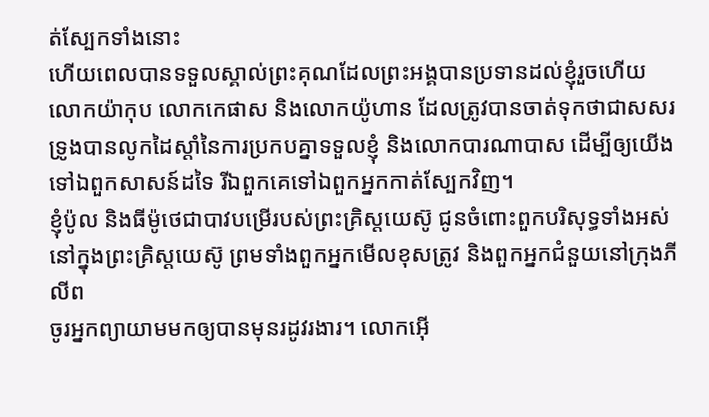ត់ស្បែកទាំងនោះ
ហើយពេលបានទទួលស្គាល់ព្រះគុណដែលព្រះអង្គបានប្រទានដល់ខ្ញុំរួចហើយ លោកយ៉ាកុប លោកកេផាស និងលោកយ៉ូហាន ដែលត្រូវបានចាត់ទុកថាជាសសរទ្រូងបានលូកដៃស្ដាំនៃការប្រកបគ្នាទទួលខ្ញុំ និងលោកបារណាបាស ដើម្បីឲ្យយើងទៅឯពួកសាសន៍ដទៃ រីឯពួកគេទៅឯពួកអ្នកកាត់ស្បែកវិញ។
ខ្ញុំប៉ូល និងធីម៉ូថេជាបាវបម្រើរបស់ព្រះគ្រិស្ដយេស៊ូ ជូនចំពោះពួកបរិសុទ្ធទាំងអស់នៅក្នុងព្រះគ្រិស្ដយេស៊ូ ព្រមទាំងពួកអ្នកមើលខុសត្រូវ និងពួកអ្នកជំនួយនៅក្រុងភីលីព
ចូរអ្នកព្យាយាមមកឲ្យបានមុនរដូវរងារ។ លោកអ៊ើ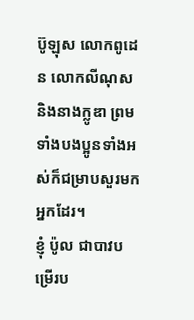ប៊ូឡុស លោកពូដេន លោកលីណុស និងនាងក្លូឌា ព្រមទាំងបងប្អូនទាំងអស់ក៏ជម្រាបសួរមកអ្នកដែរ។
ខ្ញុំ ប៉ូល ជាបាវបម្រើរប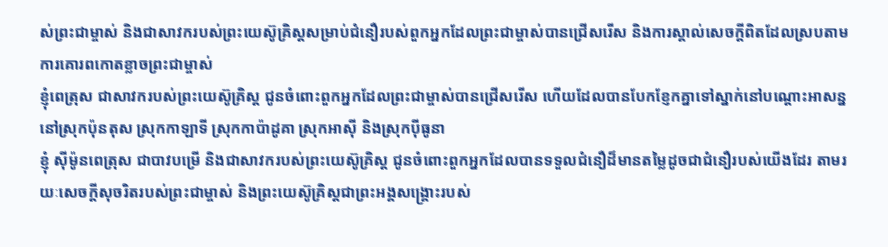ស់ព្រះជាម្ចាស់ និងជាសាវករបស់ព្រះយេស៊ូគ្រិស្ដសម្រាប់ជំនឿរបស់ពួកអ្នកដែលព្រះជាម្ចាស់បានជ្រើសរើស និងការស្គាល់សេចក្ដីពិតដែលស្របតាមការគោរពកោតខ្លាចព្រះជាម្ចាស់
ខ្ញុំពេត្រុស ជាសាវករបស់ព្រះយេស៊ូគ្រិស្ដ ជូនចំពោះពួកអ្នកដែលព្រះជាម្ចាស់បានជ្រើសរើស ហើយដែលបានបែកខ្ញែកគ្នាទៅស្នាក់នៅបណ្ដោះអាសន្ននៅស្រុកប៉ុនតុស ស្រុកកាឡាទី ស្រុកកាប៉ាដូគា ស្រុកអាស៊ី និងស្រុកប៉ីធូនា
ខ្ញុំ ស៊ីម៉ូនពេត្រុស ជាបាវបម្រើ និងជាសាវករបស់ព្រះយេស៊ូគ្រិស្ដ ជូនចំពោះពួកអ្នកដែលបានទទួលជំនឿដ៏មានតម្លៃដូចជាជំនឿរបស់យើងដែរ តាមរយៈសេចក្ដីសុចរិតរបស់ព្រះជាម្ចាស់ និងព្រះយេស៊ូគ្រិស្ដជាព្រះអង្គសង្គ្រោះរបស់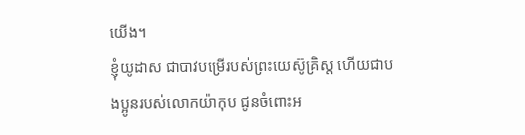យើង។
ខ្ញុំយូដាស ជាបាវបម្រើរបស់ព្រះយេស៊ូគ្រិស្ដ ហើយជាបងប្អូនរបស់លោកយ៉ាកុប ជូនចំពោះអ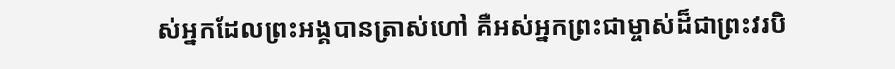ស់អ្នកដែលព្រះអង្គបានត្រាស់ហៅ គឺអស់អ្នកព្រះជាម្ចាស់ដ៏ជាព្រះវរបិ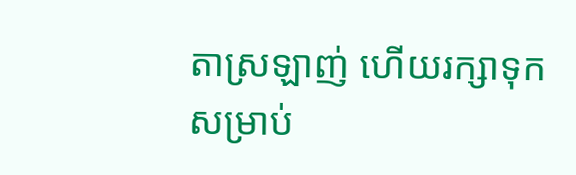តាស្រឡាញ់ ហើយរក្សាទុកសម្រាប់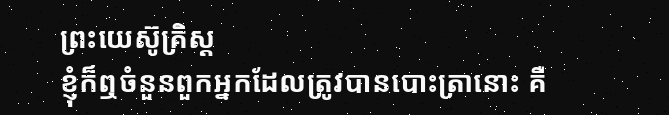ព្រះយេស៊ូគ្រិស្ដ
ខ្ញុំក៏ឮចំនួនពួកអ្នកដែលត្រូវបានបោះត្រានោះ គឺ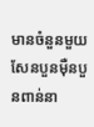មានចំនួនមួយសែនបួនម៉ឺនបួនពាន់នា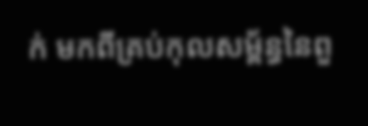ក់ មកពីគ្រប់កុលសម្ព័ន្ធនៃពួ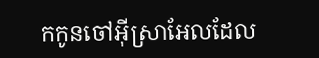កកូនចៅអ៊ីស្រាអែលដែល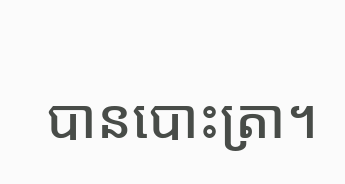បានបោះត្រា។